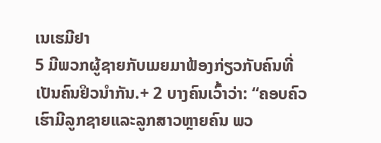ເນເຮມີຢາ
5 ມີພວກຜູ້ຊາຍກັບເມຍມາຟ້ອງກ່ຽວກັບຄົນທີ່ເປັນຄົນຢິວນຳກັນ.+ 2 ບາງຄົນເວົ້າວ່າ: “ຄອບຄົວເຮົາມີລູກຊາຍແລະລູກສາວຫຼາຍຄົນ ພວ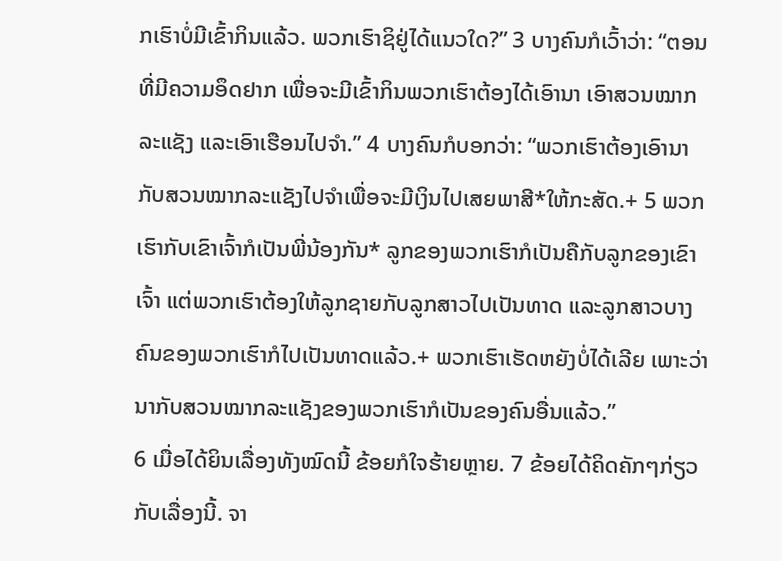ກເຮົາບໍ່ມີເຂົ້າກິນແລ້ວ. ພວກເຮົາຊິຢູ່ໄດ້ແນວໃດ?” 3 ບາງຄົນກໍເວົ້າວ່າ: “ຕອນທີ່ມີຄວາມອຶດຢາກ ເພື່ອຈະມີເຂົ້າກິນພວກເຮົາຕ້ອງໄດ້ເອົານາ ເອົາສວນໝາກລະແຊັງ ແລະເອົາເຮືອນໄປຈຳ.” 4 ບາງຄົນກໍບອກວ່າ: “ພວກເຮົາຕ້ອງເອົານາກັບສວນໝາກລະແຊັງໄປຈຳເພື່ອຈະມີເງິນໄປເສຍພາສີ*ໃຫ້ກະສັດ.+ 5 ພວກເຮົາກັບເຂົາເຈົ້າກໍເປັນພີ່ນ້ອງກັນ* ລູກຂອງພວກເຮົາກໍເປັນຄືກັບລູກຂອງເຂົາເຈົ້າ ແຕ່ພວກເຮົາຕ້ອງໃຫ້ລູກຊາຍກັບລູກສາວໄປເປັນທາດ ແລະລູກສາວບາງຄົນຂອງພວກເຮົາກໍໄປເປັນທາດແລ້ວ.+ ພວກເຮົາເຮັດຫຍັງບໍ່ໄດ້ເລີຍ ເພາະວ່ານາກັບສວນໝາກລະແຊັງຂອງພວກເຮົາກໍເປັນຂອງຄົນອື່ນແລ້ວ.”
6 ເມື່ອໄດ້ຍິນເລື່ອງທັງໝົດນີ້ ຂ້ອຍກໍໃຈຮ້າຍຫຼາຍ. 7 ຂ້ອຍໄດ້ຄິດຄັກໆກ່ຽວກັບເລື່ອງນີ້. ຈາ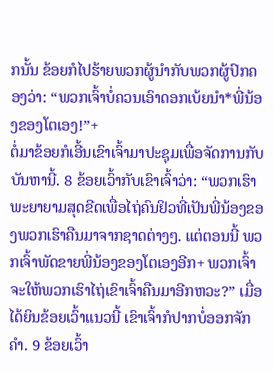ກນັ້ນ ຂ້ອຍກໍໄປຮ້າຍພວກຜູ້ນຳກັບພວກຜູ້ປົກຄອງວ່າ: “ພວກເຈົ້າບໍ່ຄວນເອົາດອກເບ້ຍນຳ*ພີ່ນ້ອງຂອງໂຕເອງ!”+
ຕໍ່ມາຂ້ອຍກໍເອີ້ນເຂົາເຈົ້າມາປະຊຸມເພື່ອຈັດການກັບບັນຫານີ້. 8 ຂ້ອຍເວົ້າກັບເຂົາເຈົ້າວ່າ: “ພວກເຮົາພະຍາຍາມສຸດຂີດເພື່ອໄຖ່ຄົນຢິວທີ່ເປັນພີ່ນ້ອງຂອງພວກເຮົາຄືນມາຈາກຊາດຕ່າງໆ. ແຕ່ຕອນນີ້ ພວກເຈົ້າພັດຂາຍພີ່ນ້ອງຂອງໂຕເອງອີກ+ ພວກເຈົ້າຈະໃຫ້ພວກເຮົາໄຖ່ເຂົາເຈົ້າຄືນມາອີກຫວະ?” ເມື່ອໄດ້ຍິນຂ້ອຍເວົ້າແນວນີ້ ເຂົາເຈົ້າກໍປາກບໍ່ອອກຈັກຄຳ. 9 ຂ້ອຍເວົ້າ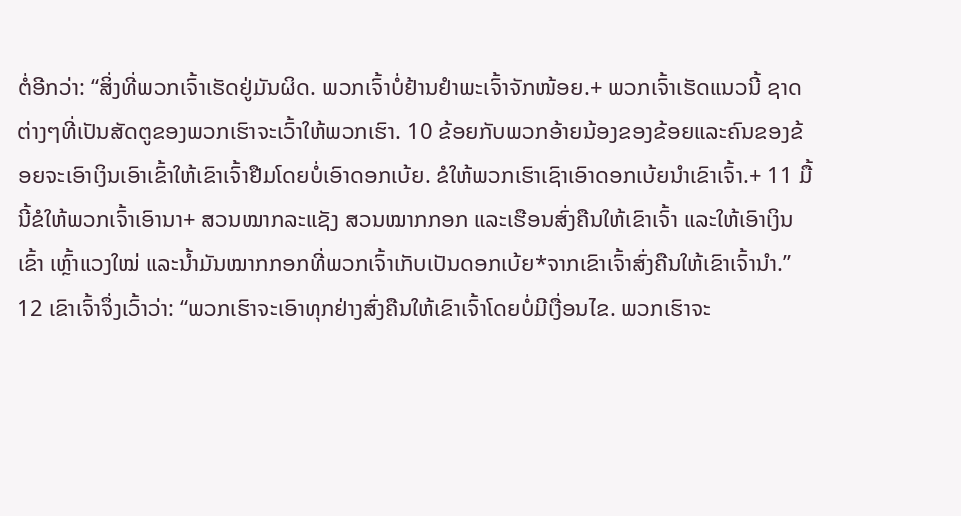ຕໍ່ອີກວ່າ: “ສິ່ງທີ່ພວກເຈົ້າເຮັດຢູ່ມັນຜິດ. ພວກເຈົ້າບໍ່ຢ້ານຢຳພະເຈົ້າຈັກໜ້ອຍ.+ ພວກເຈົ້າເຮັດແນວນີ້ ຊາດຕ່າງໆທີ່ເປັນສັດຕູຂອງພວກເຮົາຈະເວົ້າໃຫ້ພວກເຮົາ. 10 ຂ້ອຍກັບພວກອ້າຍນ້ອງຂອງຂ້ອຍແລະຄົນຂອງຂ້ອຍຈະເອົາເງິນເອົາເຂົ້າໃຫ້ເຂົາເຈົ້າຢືມໂດຍບໍ່ເອົາດອກເບ້ຍ. ຂໍໃຫ້ພວກເຮົາເຊົາເອົາດອກເບ້ຍນຳເຂົາເຈົ້າ.+ 11 ມື້ນີ້ຂໍໃຫ້ພວກເຈົ້າເອົານາ+ ສວນໝາກລະແຊັງ ສວນໝາກກອກ ແລະເຮືອນສົ່ງຄືນໃຫ້ເຂົາເຈົ້າ ແລະໃຫ້ເອົາເງິນ ເຂົ້າ ເຫຼົ້າແວງໃໝ່ ແລະນ້ຳມັນໝາກກອກທີ່ພວກເຈົ້າເກັບເປັນດອກເບ້ຍ*ຈາກເຂົາເຈົ້າສົ່ງຄືນໃຫ້ເຂົາເຈົ້ານຳ.”
12 ເຂົາເຈົ້າຈຶ່ງເວົ້າວ່າ: “ພວກເຮົາຈະເອົາທຸກຢ່າງສົ່ງຄືນໃຫ້ເຂົາເຈົ້າໂດຍບໍ່ມີເງື່ອນໄຂ. ພວກເຮົາຈະ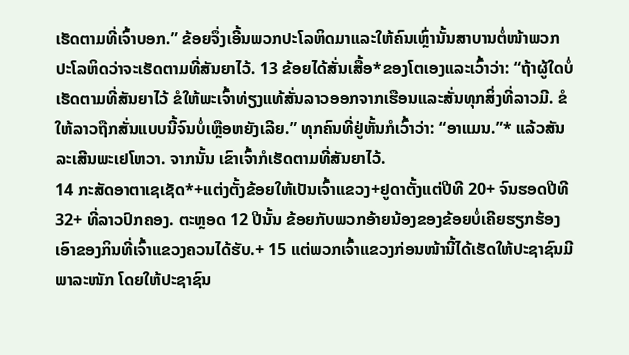ເຮັດຕາມທີ່ເຈົ້າບອກ.” ຂ້ອຍຈຶ່ງເອີ້ນພວກປະໂລຫິດມາແລະໃຫ້ຄົນເຫຼົ່ານັ້ນສາບານຕໍ່ໜ້າພວກປະໂລຫິດວ່າຈະເຮັດຕາມທີ່ສັນຍາໄວ້. 13 ຂ້ອຍໄດ້ສັ່ນເສື້ອ*ຂອງໂຕເອງແລະເວົ້າວ່າ: “ຖ້າຜູ້ໃດບໍ່ເຮັດຕາມທີ່ສັນຍາໄວ້ ຂໍໃຫ້ພະເຈົ້າທ່ຽງແທ້ສັ່ນລາວອອກຈາກເຮືອນແລະສັ່ນທຸກສິ່ງທີ່ລາວມີ. ຂໍໃຫ້ລາວຖືກສັ່ນແບບນີ້ຈົນບໍ່ເຫຼືອຫຍັງເລີຍ.” ທຸກຄົນທີ່ຢູ່ຫັ້ນກໍເວົ້າວ່າ: “ອາແມນ.”* ແລ້ວສັນລະເສີນພະເຢໂຫວາ. ຈາກນັ້ນ ເຂົາເຈົ້າກໍເຮັດຕາມທີ່ສັນຍາໄວ້.
14 ກະສັດອາຕາເຊເຊັດ*+ແຕ່ງຕັ້ງຂ້ອຍໃຫ້ເປັນເຈົ້າແຂວງ+ຢູດາຕັ້ງແຕ່ປີທີ 20+ ຈົນຮອດປີທີ 32+ ທີ່ລາວປົກຄອງ. ຕະຫຼອດ 12 ປີນັ້ນ ຂ້ອຍກັບພວກອ້າຍນ້ອງຂອງຂ້ອຍບໍ່ເຄີຍຮຽກຮ້ອງເອົາຂອງກິນທີ່ເຈົ້າແຂວງຄວນໄດ້ຮັບ.+ 15 ແຕ່ພວກເຈົ້າແຂວງກ່ອນໜ້ານີ້ໄດ້ເຮັດໃຫ້ປະຊາຊົນມີພາລະໜັກ ໂດຍໃຫ້ປະຊາຊົນ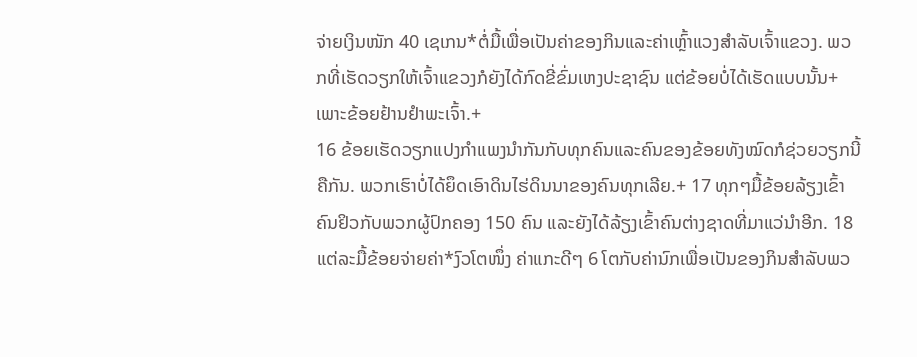ຈ່າຍເງິນໜັກ 40 ເຊເກນ*ຕໍ່ມື້ເພື່ອເປັນຄ່າຂອງກິນແລະຄ່າເຫຼົ້າແວງສຳລັບເຈົ້າແຂວງ. ພວກທີ່ເຮັດວຽກໃຫ້ເຈົ້າແຂວງກໍຍັງໄດ້ກົດຂີ່ຂົ່ມເຫງປະຊາຊົນ ແຕ່ຂ້ອຍບໍ່ໄດ້ເຮັດແບບນັ້ນ+ເພາະຂ້ອຍຢ້ານຢຳພະເຈົ້າ.+
16 ຂ້ອຍເຮັດວຽກແປງກຳແພງນຳກັນກັບທຸກຄົນແລະຄົນຂອງຂ້ອຍທັງໝົດກໍຊ່ວຍວຽກນີ້ຄືກັນ. ພວກເຮົາບໍ່ໄດ້ຍຶດເອົາດິນໄຮ່ດິນນາຂອງຄົນທຸກເລີຍ.+ 17 ທຸກໆມື້ຂ້ອຍລ້ຽງເຂົ້າຄົນຢິວກັບພວກຜູ້ປົກຄອງ 150 ຄົນ ແລະຍັງໄດ້ລ້ຽງເຂົ້າຄົນຕ່າງຊາດທີ່ມາແວ່ນຳອີກ. 18 ແຕ່ລະມື້ຂ້ອຍຈ່າຍຄ່າ*ງົວໂຕໜຶ່ງ ຄ່າແກະດີໆ 6 ໂຕກັບຄ່ານົກເພື່ອເປັນຂອງກິນສຳລັບພວ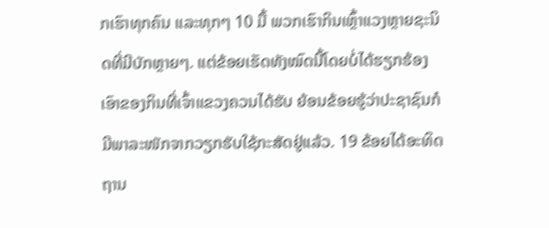ກເຮົາທຸກຄົນ ແລະທຸກໆ 10 ມື້ ພວກເຮົາກິນເຫຼົ້າແວງຫຼາຍຊະນິດທີ່ມີບັກຫຼາຍໆ. ແຕ່ຂ້ອຍເຮັດທັງໝົດນີ້ໂດຍບໍ່ໄດ້ຮຽກຮ້ອງເອົາຂອງກິນທີ່ເຈົ້າແຂວງຄວນໄດ້ຮັບ ຍ້ອນຂ້ອຍຮູ້ວ່າປະຊາຊົນກໍມີພາລະໜັກຈາກວຽກຮັບໃຊ້ກະສັດຢູ່ແລ້ວ. 19 ຂ້ອຍໄດ້ອະທິດຖານ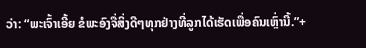ວ່າ: “ພະເຈົ້າເອີ້ຍ ຂໍພະອົງຈື່ສິ່ງດີໆທຸກຢ່າງທີ່ລູກໄດ້ເຮັດເພື່ອຄົນເຫຼົ່ານີ້.”+